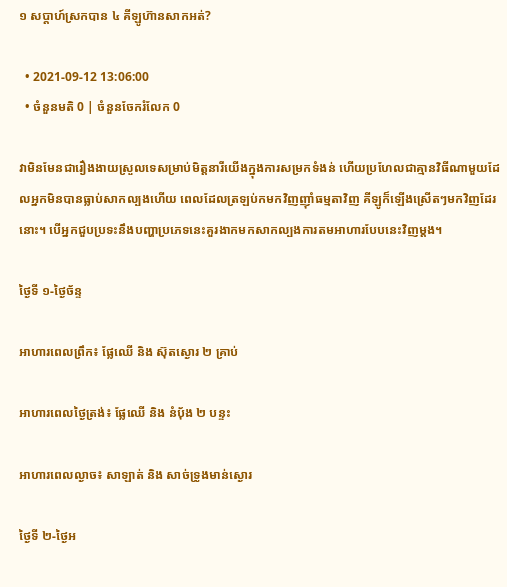១ សប្ដាហ៍ស្រកបាន ៤ គីឡូហ៊ានសាកអត់?

  • 2021-09-12 13:06:00
  • ចំនួនមតិ 0 | ចំនួនចែករំលែក 0

វាមិនមែនជារឿងងាយស្រួលទេសម្រាប់មិត្តនារីយើងក្នុងការសម្រកទំងន់ ហើយប្រហែលជាគ្មានវិធីណាមួយដែលអ្នកមិនបានធ្លាប់សាកល្បងហើយ ពេលដែលត្រឡប់កមកវិញញ៉ាំធម្មតាវិញ គីឡូក៏ឡើងស្រើតៗមកវិញដែរនោះ។ បើអ្នកជួបប្រទះនឹងបញ្ហាប្រភេទនេះគួរងាកមកសាកល្បងការតមអាហារបែបនេះវិញម្ដង។

ថ្ងៃទី ១-ថ្ងៃច័ន្ទ

អាហារពេលព្រឹក៖ ផ្លែឈើ និង ស៊ុតស្ងោរ ២ គ្រាប់

អាហារពេលថ្ងៃត្រង់៖ ផ្លែឈើ និង នំបុ័ង ២ បន្ទះ

អាហារពេលល្ងាច៖ សាឡាត់ និង សាច់ទ្រូងមាន់ស្ងោរ

ថ្ងៃទី ២-ថ្ងៃអ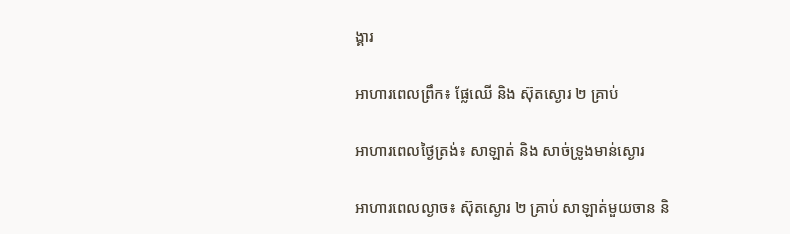ង្គារ

អាហារពេលព្រឹក៖ ផ្លែឈើ និង ស៊ុតស្ងោរ ២ គ្រាប់

អាហារពេលថ្ងៃត្រង់៖ សាឡាត់ និង សាច់ទ្រូងមាន់ស្ងោរ

អាហារពេលល្ងាច៖ ស៊ុតស្ងោរ ២ គ្រាប់ សាឡាត់មួយចាន និ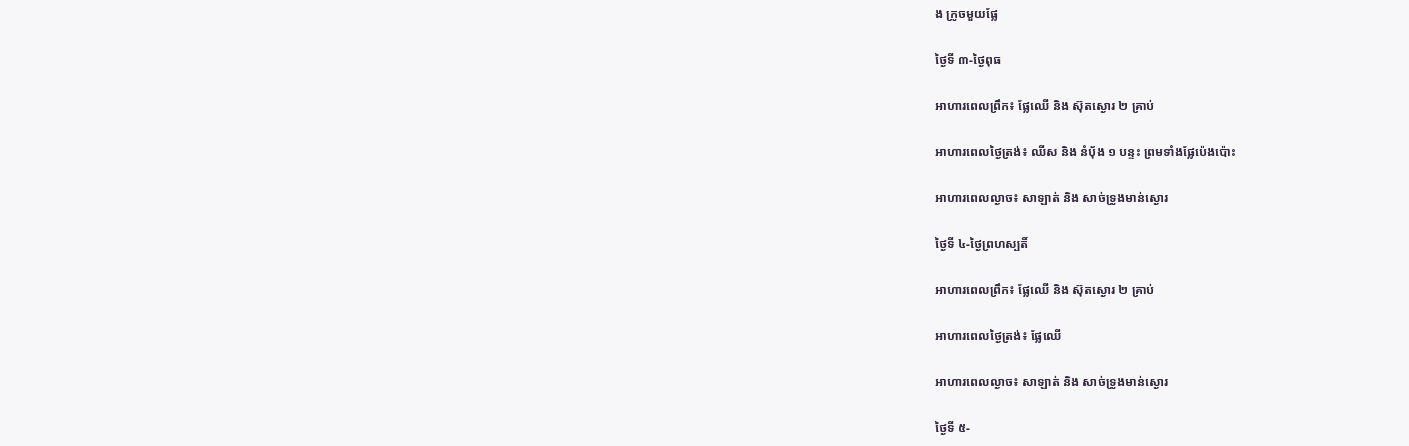ង ក្រូចមួយផ្លែ

ថ្ងៃទី ៣-ថ្ងៃពុធ

អាហារពេលព្រឹក៖ ផ្លែឈើ និង ស៊ុតស្ងោរ ២ គ្រាប់

អាហារពេលថ្ងៃត្រង់៖ ឈីស និង នំបុ័ង ១ បន្ទះ ព្រមទាំងផ្លែប៉េងប៉ោះ

អាហារពេលល្ងាច៖ សាឡាត់ និង សាច់ទ្រូងមាន់ស្ងោរ

ថ្ងៃទី ៤-ថ្ងៃព្រហស្បតិ៍

អាហារពេលព្រឹក៖ ផ្លែឈើ និង ស៊ុតស្ងោរ ២ គ្រាប់

អាហារពេលថ្ងៃត្រង់៖ ផ្លែឈើ

អាហារពេលល្ងាច៖ សាឡាត់ និង សាច់ទ្រូងមាន់ស្ងោរ

ថ្ងៃទី ៥-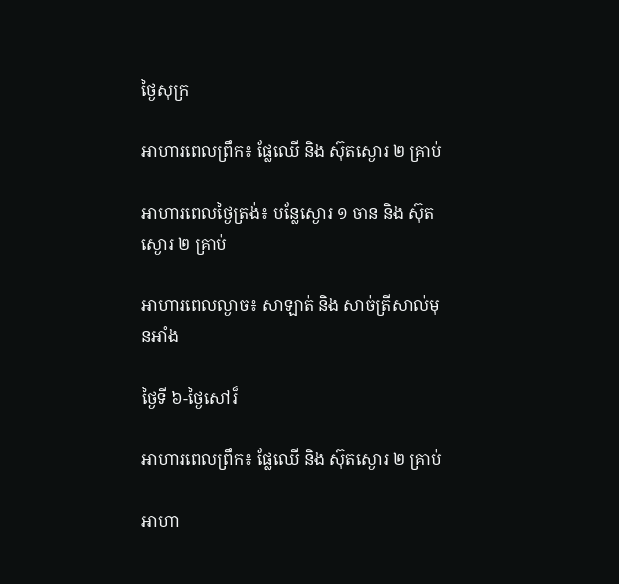ថ្ងៃសុក្រ

អាហារពេលព្រឹក៖ ផ្លែឈើ និង ស៊ុតស្ងោរ ២ គ្រាប់

អាហារពេលថ្ងៃត្រង់៖ បន្លែស្ងោរ ១ ចាន និង ស៊ុតស្ងោរ ២ គ្រាប់

អាហារពេលល្ងាច៖ សាឡាត់ និង សាច់ត្រីសាល់មុនអាំង

ថ្ងៃទី ៦-ថ្ងៃសៅរ៏

អាហារពេលព្រឹក៖ ផ្លែឈើ និង ស៊ុតស្ងោរ ២ គ្រាប់

អាហា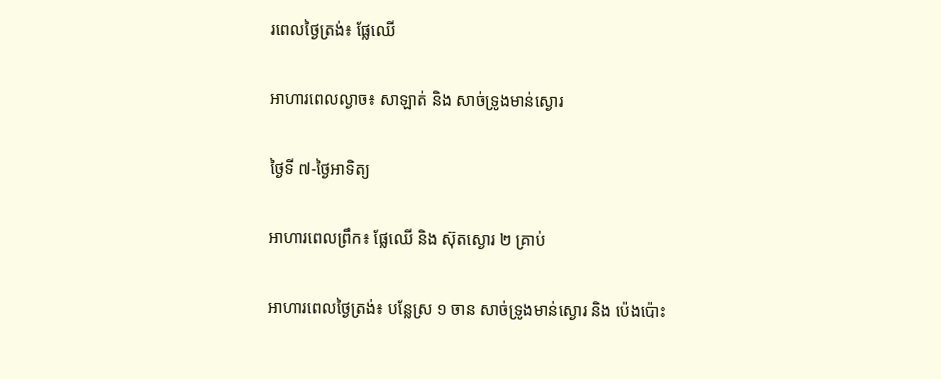រពេលថ្ងៃត្រង់៖ ផ្លែឈើ

អាហារពេលល្ងាច៖ សាឡាត់ និង សាច់ទ្រូងមាន់ស្ងោរ

ថ្ងៃទី ៧-ថ្ងៃអាទិត្យ

អាហារពេលព្រឹក៖ ផ្លែឈើ និង ស៊ុតស្ងោរ ២ គ្រាប់

អាហារពេលថ្ងៃត្រង់៖ បន្លែស្រ ១ ចាន សាច់ទ្រូងមាន់ស្ងោរ និង ប៉េងប៉ោះ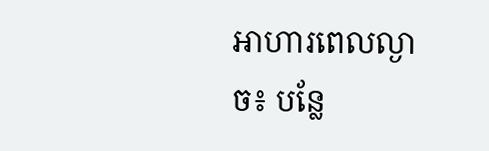អាហារពេលល្ងាច៖ បន្លែ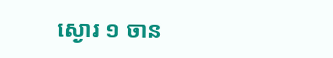ស្ងោរ ១ ចាន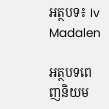អត្ថបទ៖ Iv Madalen

អត្ថបទពេញនិយម